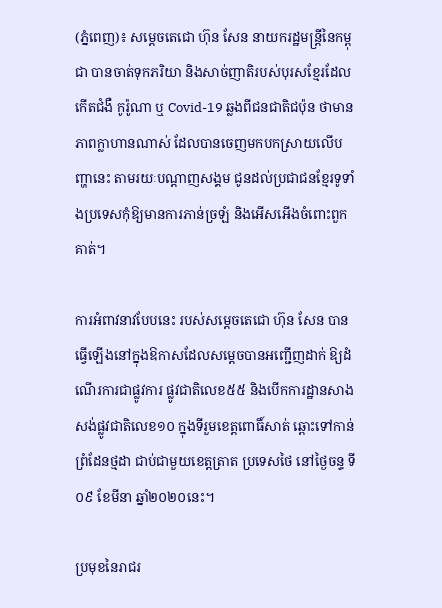(ភ្នំពេញ)៖ សម្តេចតេជោ ហ៊ុន សែន នាយករដ្ឋមន្ត្រីនៃកម្ពុជា បានចាត់ទុកភរិយា និងសាច់ញាតិរបស់បុរសខ្មែរដែលកើតជំងឺ កូរ៉ូណា ឬ Covid-19 ឆ្លងពីជនជាតិជប៉ុន ថាមានភាពក្លាហានណាស់ ដែលបានចេញមកបកស្រាយលើបញ្ហានេះ តាមរយៈបណ្តាញសង្គម ជូនដល់ប្រជាជនខ្មែរទូទាំងប្រទេសកុំឱ្យមានការភាន់ច្រឡំ និងអើសអើងចំពោះពួកគាត់។

ការអំពាវនាវបែបនេះ របស់សម្តេចតេជោ ហ៊ុន សែន បានធ្វើឡើងនៅក្នុងឱកាសដែលសម្តេចបានអញ្ជើញដាក់ ឱ្យដំណើរការជាផ្លូវការ ផ្លូវជាតិលេខ៥៥ និងបើកការដ្ឋានសាងសង់ផ្លូវជាតិលេខ១០ ក្នុងទីរួមខេត្តពោធិ៍សាត់ ឆ្ពោះទៅកាន់ព្រំដែនថ្មដា ជាប់ជាមួយខេត្តត្រាត ប្រទេសថៃ នៅថ្ងៃចន្ទ ទី០៩ ខែមីនា ឆ្នាំ២០២០នេះ។

ប្រមុខនៃរាជរ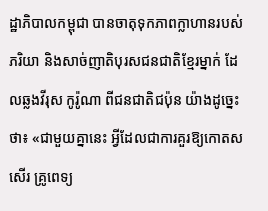ដ្ឋាភិបាលកម្ពុជា បានចាតុទុកភាពក្លាហានរបស់ភរិយា និងសាច់ញាតិបុរសជនជាតិខ្មែរម្នាក់ ដែលឆ្លងវីរុស កូរ៉ូណា ពីជនជាតិជប៉ុន យ៉ាងដូច្នេះថា៖ «ជាមួយគ្នានេះ អ្វីដែលជាការគួរឱ្យកោតសសើរ គ្រូពេទ្យ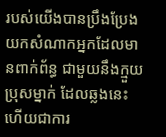របស់យើងបានប្រឹងប្រែងយកសំណាកអ្នកដែលមានពាក់ព័ន្ធ ជាមួយនឹងក្មួយប្រុសម្នាក់ ដែលឆ្លងនេះ ហើយជាការ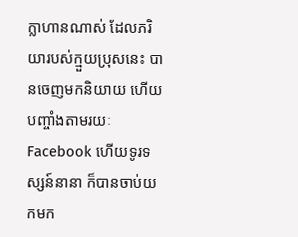ក្លាហានណាស់ ដែលភរិយារបស់ក្មួយប្រុសនេះ បានចេញមកនិយាយ ហើយបញ្ចាំងតាមរយៈ Facebook ហើយទូរទស្សន៍នានា ក៏បានចាប់យកមក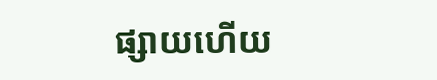ផ្សាយហើយ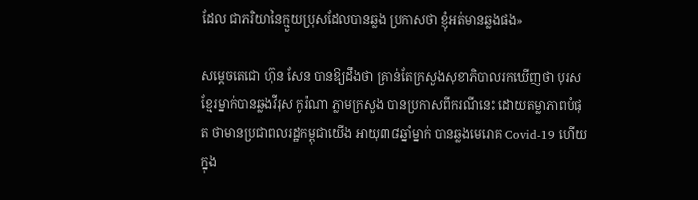ដែល ជាភរិយានៃក្មួយប្រុសដែលបានឆ្លង ប្រកាសថា ខ្ញុំអត់មានឆ្លងផង»

សម្តេចតេជោ ហ៊ុន សែន បានឱ្យដឹងថា គ្រាន់តែក្រសួងសុខាភិបាលរកឃើញថា បុរសខ្មែរម្នាក់បានឆ្លងវីរុស កូរ៉ណា ភ្លាមក្រសួង បានប្រកាសពីករណីនេះ ដោយតម្លាភាពបំផុត ថាមានប្រជាពលរដ្ឋកម្ពុជាយើង អាយុ៣៨ឆ្នាំម្នាក់ បានឆ្លងមេរោគ Covid-19 ហើយ ក្នុង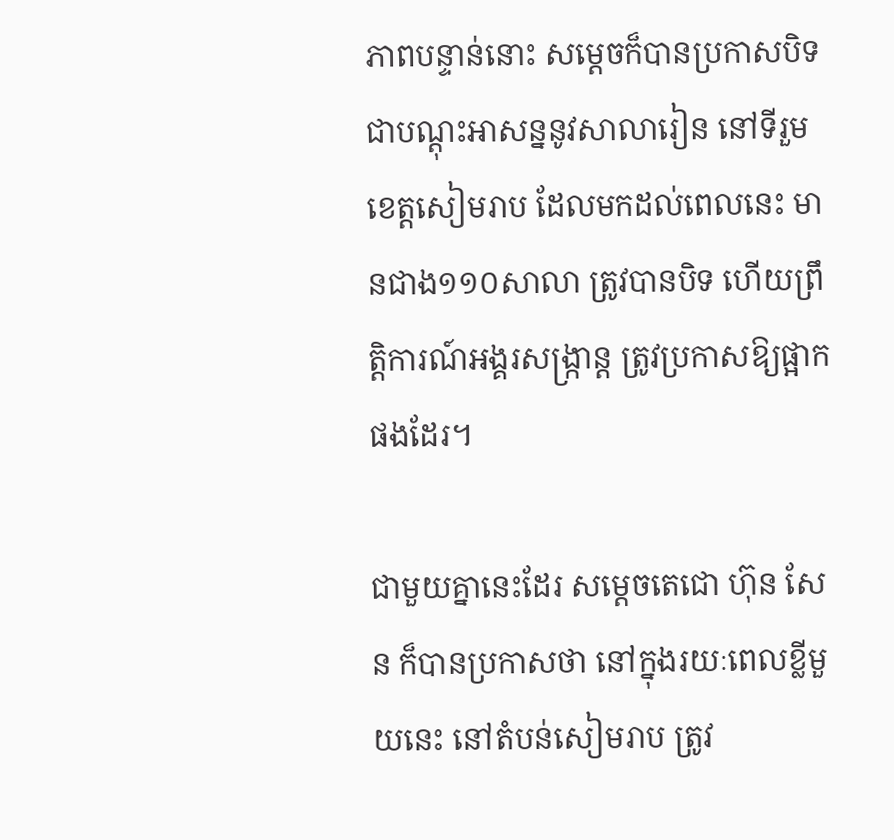ភាពបន្ទាន់នោះ សម្តេចក៏បានប្រកាសបិទជាបណ្តុះអាសន្ននូវសាលារៀន នៅទីរួមខេត្តសៀមរាប ដែលមកដល់ពេលនេះ មានជាង១១០សាលា ត្រូវបានបិទ ហើយព្រឹត្តិការណ៍អង្គរសង្ក្រាន្ត ត្រូវប្រកាសឱ្យផ្អាកផងដែរ។

ជាមួយគ្នានេះដែរ សម្តេចតេជោ ហ៊ុន សែន ក៏បានប្រកាសថា នៅក្នុងរយៈពេលខ្លីមួយនេះ នៅតំបន់សៀមរាប ត្រូវ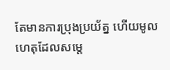តែមានការប្រុងប្រយ័ត្ន ហើយមូលហេតុដែលសម្តេ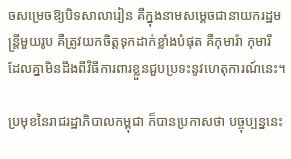ចសម្រេចឱ្យបិទសាលារៀន គឺក្នុងនាមសម្តេចជានាយករដ្ឋមន្ត្រីមួយរូប គឺត្រូវយកចិត្តទុកដាក់ខ្លាំងបំផុត គឺកុមារ៉ា កុមារី ដែលគ្នាមិនដឹងពីវិធីការពារខ្លួនជួបប្រទះនូវហេតុការណ៍នេះ។

ប្រមុខនៃរាជរដ្ឋាភិបាលកម្ពុជា ក៏បានប្រកាសថា បច្ចុប្បន្ននេះ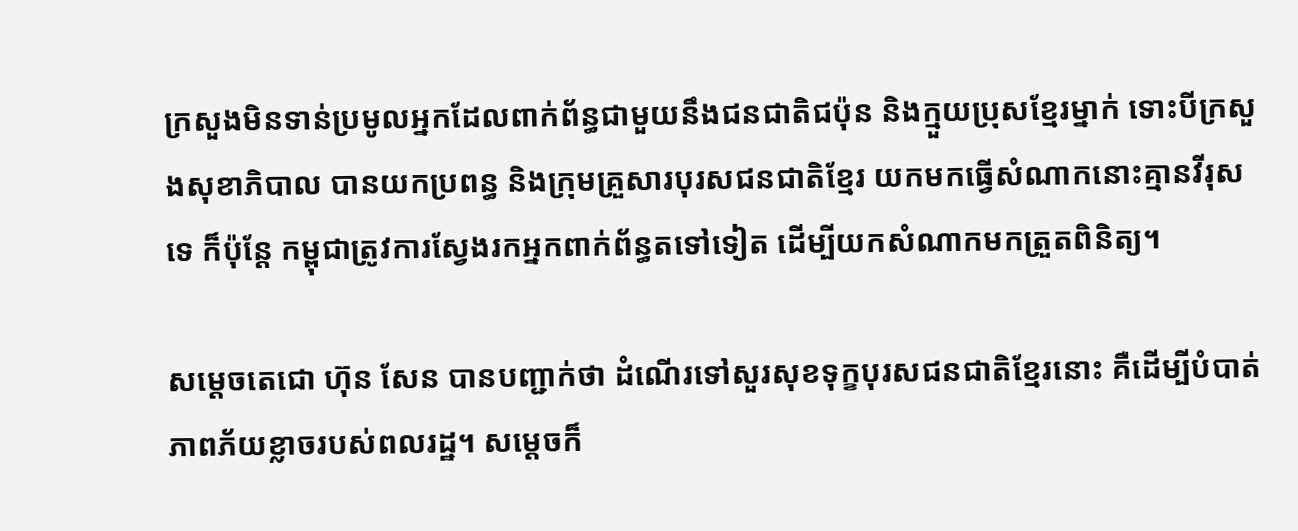ក្រសួងមិនទាន់ប្រមូលអ្នកដែលពាក់ព័ន្ធជាមួយនឹងជនជាតិជប៉ុន និងក្មួយប្រុសខ្មែរម្នាក់ ទោះបីក្រសួងសុខាភិបាល បានយកប្រពន្ធ និងក្រុមគ្រួសារបុរសជនជាតិខ្មែរ យកមកធ្វើសំណាកនោះគ្មានវីរុសទេ ក៏ប៉ុន្តែ កម្ពុជាត្រូវការស្វែងរកអ្នកពាក់ព័ន្ធតទៅទៀត ដើម្បីយកសំណាកមកត្រួតពិនិត្យ។

សម្ដេចតេជោ ហ៊ុន សែន បានបញ្ជាក់ថា ដំណើរទៅសួរសុខទុក្ខបុរសជនជាតិខ្មែរនោះ គឺដើម្បីបំបាត់ភាពភ័យខ្លាចរបស់ពលរដ្ឋ។ សម្ដេចក៏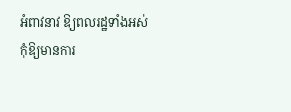អំពាវនាវ ឱ្យពលរដ្ឋទាំងអស់ កុំឱ្យមានការ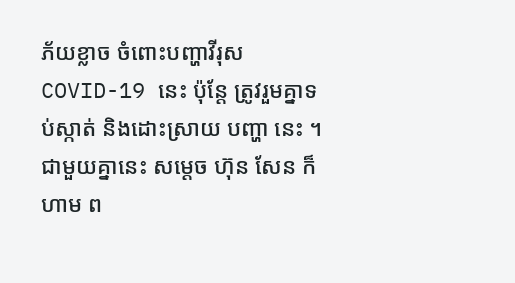ភ័យខ្លាច ចំពោះបញ្ហាវីរុស COVID-19 នេះ ប៉ុន្តែ ត្រូវរួមគ្នាទប់ស្កាត់ និងដោះស្រាយ បញ្ហា នេះ ។ ជាមួយគ្នានេះ សម្ដេច ហ៊ុន សែន ក៏ ហាម ព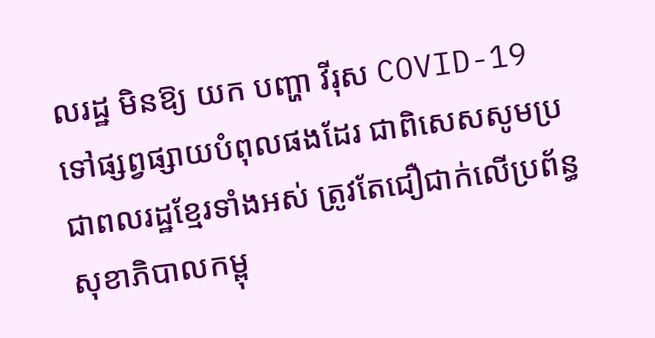លរដ្ឋ មិនឱ្យ យក បញ្ហា វីរុស COVID-19 ទៅផ្សព្វផ្សាយបំពុលផងដែរ ជាពិសេសសូមប្រជាពលរដ្ឋខ្មែរទាំងអស់ ត្រូវតែជឿជាក់លើប្រព័ន្ធសុខាភិបាលកម្ពុ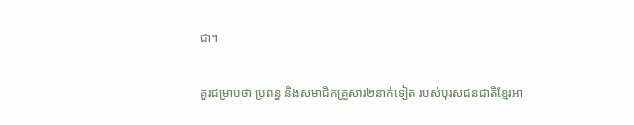ជា។

គួរជម្រាបថា ប្រពន្ធ និងសមាជិកគ្រួសារ២នាក់ទៀត របស់បុរសជនជាតិខ្មែរអា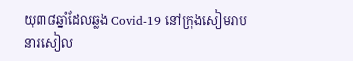យុ៣៨ឆ្នាំដែលឆ្លង Covid-19 នៅក្រុងសៀមរាប នារសៀល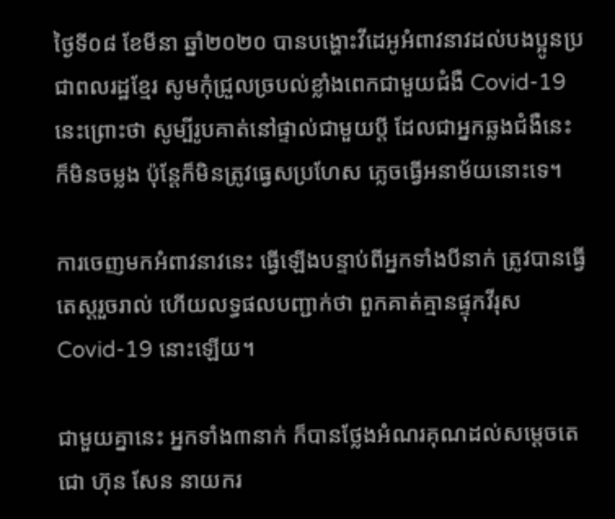ថ្ងៃទី០៨ ខែមីនា ឆ្នាំ២០២០ បានបង្ហោះវីដេអូអំពាវនាវដល់បងប្អូនប្រជាពលរដ្ឋខ្មែរ សូមកុំជ្រួលច្របល់ខ្លាំងពេកជាមួយជំងឺ Covid-19 នេះព្រោះថា សូម្បីរូបគាត់នៅផ្ទាល់ជាមួយប្តី ដែលជាអ្នកឆ្លងជំងឺនេះ ក៏មិនចម្លង ប៉ុន្តែក៏មិនត្រូវធ្វេសប្រហែស ភ្លេចធ្វើអនាម័យនោះទេ។

ការចេញមកអំពាវនាវនេះ ធ្វើឡើងបន្ទាប់ពីអ្នកទាំងបីនាក់ ត្រូវបានធ្វើតេស្តរួចរាល់ ហើយលទ្ធផលបញ្ជាក់ថា ពួកគាត់គ្មានផ្ទុកវីរុស Covid-19 នោះឡើយ។

ជាមួយគ្នានេះ អ្នកទាំង៣នាក់ ក៏បានថ្លែងអំណរគុណដល់សម្តេចតេជោ ហ៊ុន សែន នាយករ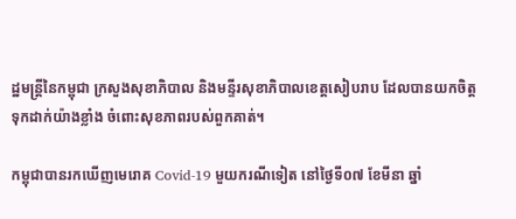ដ្ឋមន្ត្រីនៃកម្ពុជា ក្រសួងសុខាភិបាល និងមន្ទីរសុខាភិបាលខេត្តសៀបរាប ដែលបានយកចិត្តទុកដាក់យ៉ាងខ្លាំង ចំពោះសុខភាពរបស់ពួកគាត់។

កម្ពុជាបានរកឃើញមេរោគ Covid-19 មួយករណីទៀត នៅថ្ងៃទី០៧ ខែមីនា ឆ្នាំ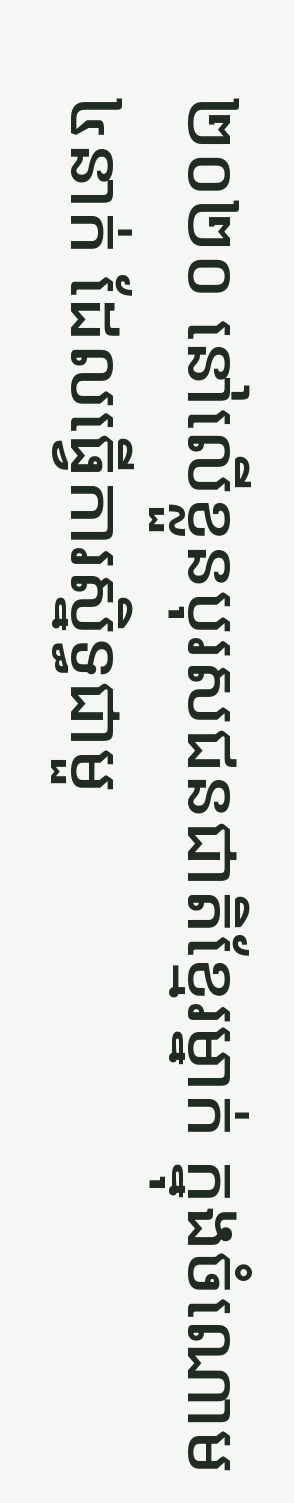២០២០ នៅលើខ្លួនបុរសជនជាតិខ្មែរម្នាក់ ក្នុងចំណោម៤នាក់ ដែលធ្វើការស្និទ្ធជាមួ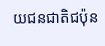យជនជាតិជប៉ុន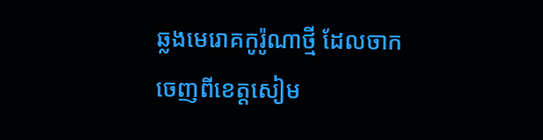ឆ្លងមេរោគកូរ៉ូណាថ្មី ដែលចាកចេញពីខេត្តសៀម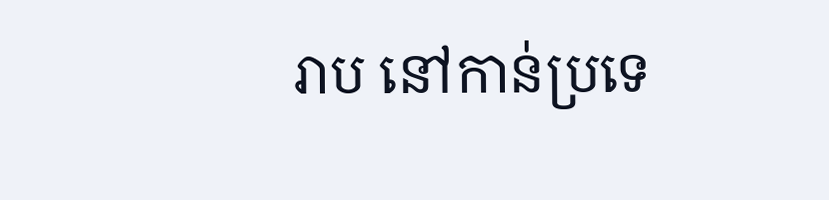រាប នៅកាន់ប្រទេ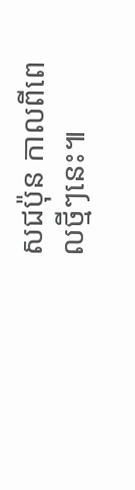សជប៉ុន កាលពីពេលថ្មីៗនេះ៕